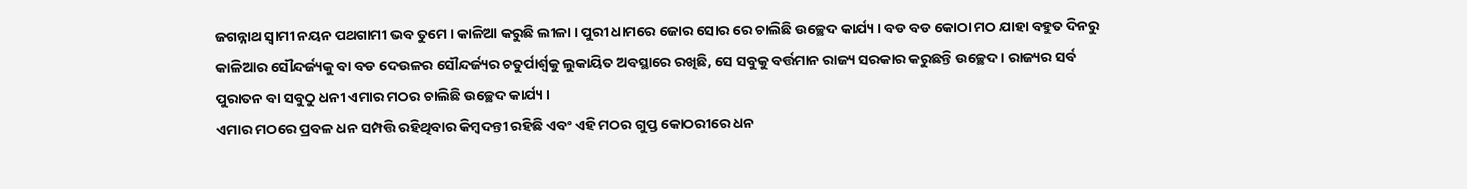ଜଗନ୍ନାଥ ସ୍ଵାମୀ ନୟନ ପଥଗାମୀ ଭବ ତୁମେ । କାଳିଆ କରୁଛି ଲୀଳା । ପୁରୀ ଧାମରେ ଜୋର ସୋର ରେ ଚାଲିଛି ଉଚ୍ଛେଦ କାର୍ଯ୍ୟ । ବଡ ବଡ କୋଠା ମଠ ଯାହା ବହୁତ ଦିନରୁ କାଳିଆର ସୌନ୍ଦର୍ଜ୍ୟକୁ ବା ବଡ ଦେଉଳର ସୌନ୍ଦର୍ଜ୍ୟର ଚତୁର୍ପାର୍ଶ୍ୱକୁ ଲୁକାୟିତ ଅବସ୍ଥାରେ ରଖିଛି, ସେ ସବୁକୁ ବର୍ତ୍ତମାନ ରାଜ୍ୟ ସରକାର କରୁଛନ୍ତି ଉଚ୍ଛେଦ । ରାଜ୍ୟର ସର୍ବ ପୁରାତନ ବା ସବୁଠୁ ଧନୀ ଏମାର ମଠର ଚାଲିଛି ଉଚ୍ଛେଦ କାର୍ଯ୍ୟ ।
ଏମାର ମଠରେ ପ୍ରବଳ ଧନ ସମ୍ପତ୍ତି ରହିଥିବାର କିମ୍ବଦନ୍ତୀ ରହିଛି ଏବଂ ଏହି ମଠର ଗୁପ୍ତ କୋଠରୀରେ ଧନ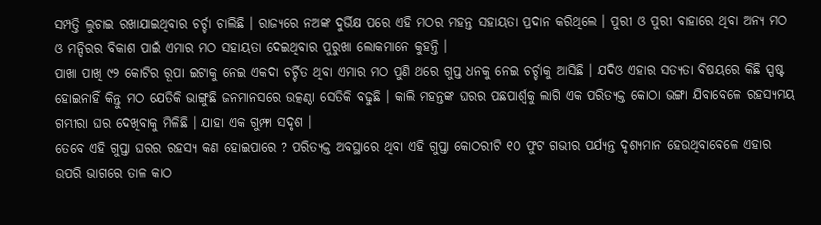ସମ୍ପତ୍ତି ଲୁଚାଇ ରଖାଯାଇଥିବାର ଚର୍ଚ୍ଚା ଚାଲିଛି । ରାଜ୍ୟରେ ନଅଙ୍କ ଦୁର୍ଭିକ୍ଷ ପରେ ଏହି ମଠର ମହନ୍ତ ସହାୟତା ପ୍ରଦାନ କରିଥିଲେ । ପୁରୀ ଓ ପୁରୀ ବାହାରେ ଥିବା ଅନ୍ୟ ମଠ ଓ ମନ୍ଦିରର ବିକାଶ ପାଇଁ ଏମାର ମଠ ସହାୟତା ଦେଇଥିବାର ପୁରୁଖା ଲୋକମାନେ କୁହନ୍ତି ।
ପାଖା ପାଖି ୯୨ କୋଟିର ରୂପା ଇଟାକୁ ନେଇ ଏକଦା ଚର୍ଚ୍ଚିତ ଥିବା ଏମାର ମଠ ପୁଣି ଥରେ ଗୁପ୍ତ ଧନକୁ ନେଇ ଚର୍ଚ୍ଚାକୁ ଆସିଛି । ଯଦିଓ ଏହାର ସତ୍ୟତା ବିଷୟରେ କିଛି ସ୍ପଷ୍ଟ ହୋଇନାହିଁ କିନ୍ତୁ ମଠ ଯେତିକି ଭାଙ୍ଗୁଛି ଜନମାନସରେ ଉତ୍କଣ୍ଠା ସେତିକି ବଢୁଛି । କାଲି ମହନ୍ତଙ୍କ ଘରର ପଛପାର୍ଶ୍ଵକୁ ଲାଗି ଏକ ପରିତ୍ୟକ୍ତ କୋଠା ଭଙ୍ଗା ଯିବାବେଳେ ରହସ୍ୟମୟ ଗମ୍ଭୀରା ଘର ଦେଖିବାକୁ ମିଳିଛି । ଯାହା ଏକ ଗୁମ୍ଫା ସଦୃଶ ।
ତେବେ ଏହି ଗୁପ୍ତା ଘରର ରହସ୍ୟ କଣ ହୋଇପାରେ ? ପରିତ୍ୟକ୍ତ ଅବସ୍ଥାରେ ଥିବା ଏହି ଗୁପ୍ତା କୋଠରୀଟି ୧୦ ଫୁଟ ଗଭୀର ପର୍ଯ୍ୟନ୍ତ ଦୃଶ୍ୟମାନ ହେଉଥିବାବେଳେ ଏହାର ଉପରି ଭାଗରେ ତାଳ କାଠ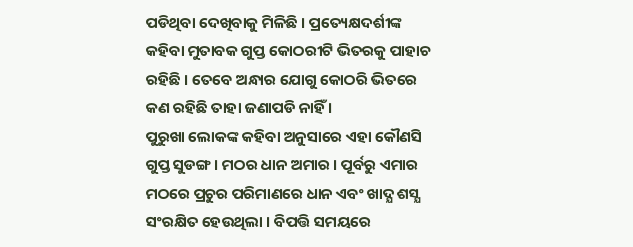ପଡିଥିବା ଦେଖିବାକୁ ମିଳିଛି । ପ୍ରତ୍ୟେକ୍ଷଦର୍ଶୀଙ୍କ କହିବା ମୁତାବକ ଗୁପ୍ତ କୋଠରୀଟି ଭିତରକୁ ପାହାଚ ରହିଛି । ତେବେ ଅନ୍ଧାର ଯୋଗୁ କୋଠରି ଭିତରେ କଣ ରହିଛି ତାହା ଜଣାପଡି ନାହିଁ ।
ପୁରୁଖା ଲୋକଙ୍କ କହିବା ଅନୁସାରେ ଏହା କୌଣସି ଗୁପ୍ତ ସୁଡଙ୍ଗ । ମଠର ଧାନ ଅମାର । ପୂର୍ବରୁ ଏମାର ମଠରେ ପ୍ରଚୁର ପରିମାଣରେ ଧାନ ଏବଂ ଖାଦ୍ଯ ଶସ୍ଯ ସଂରକ୍ଷିତ ହେଉଥିଲା । ବିପତ୍ତି ସମୟରେ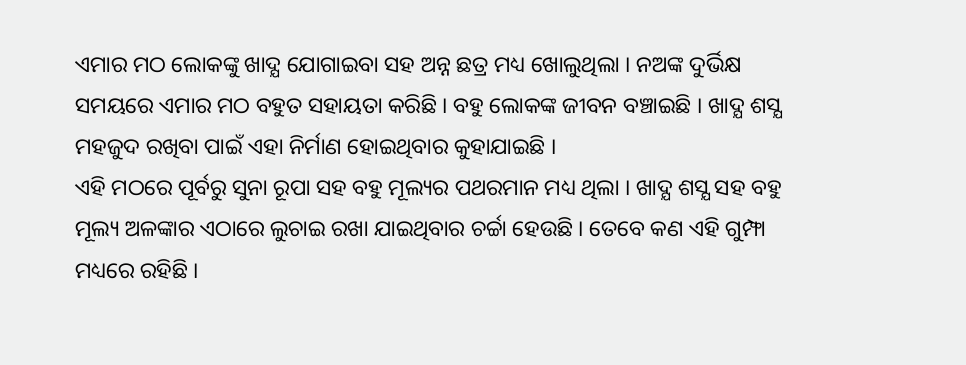ଏମାର ମଠ ଲୋକଙ୍କୁ ଖାଦ୍ଯ ଯୋଗାଇବା ସହ ଅନ୍ନ ଛତ୍ର ମଧ୍ୟ ଖୋଲୁଥିଲା । ନଅଙ୍କ ଦୁର୍ଭିକ୍ଷ ସମୟରେ ଏମାର ମଠ ବହୁତ ସହାୟତା କରିଛି । ବହୁ ଲୋକଙ୍କ ଜୀବନ ବଞ୍ଚାଇଛି । ଖାଦ୍ଯ ଶସ୍ଯ ମହଜୁଦ ରଖିବା ପାଇଁ ଏହା ନିର୍ମାଣ ହୋଇଥିବାର କୁହାଯାଇଛି ।
ଏହି ମଠରେ ପୂର୍ବରୁ ସୁନା ରୂପା ସହ ବହୁ ମୂଲ୍ୟର ପଥରମାନ ମଧ୍ୟ ଥିଲା । ଖାଦ୍ଯ ଶସ୍ଯ ସହ ବହୁ ମୂଲ୍ୟ ଅଳଙ୍କାର ଏଠାରେ ଲୁଚାଇ ରଖା ଯାଇଥିବାର ଚର୍ଚ୍ଚା ହେଉଛି । ତେବେ କଣ ଏହି ଗୁମ୍ଫା ମଧ୍ୟରେ ରହିଛି ।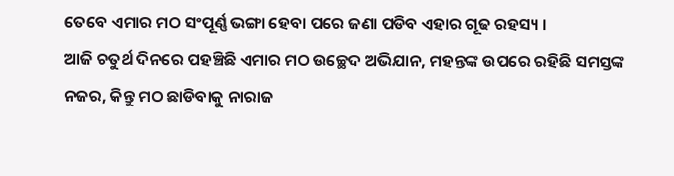ତେବେ ଏମାର ମଠ ସଂପୂର୍ଣ୍ଣ ଭଙ୍ଗା ହେବା ପରେ ଜଣା ପଡିବ ଏହାର ଗୂଢ ରହସ୍ୟ ।
ଆଜି ଚତୁର୍ଥ ଦିନରେ ପହଞ୍ଚିଛି ଏମାର ମଠ ଉଚ୍ଛେଦ ଅଭିଯାନ, ମହନ୍ତଙ୍କ ଉପରେ ରହିଛି ସମସ୍ତଙ୍କ ନଜର, କିନ୍ତୁ ମଠ ଛାଡିବାକୁ ନାରାଜ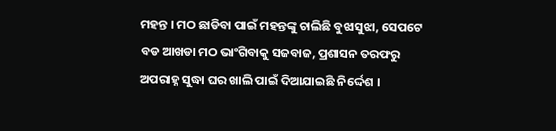ମହନ୍ତ । ମଠ ଛାଡିବା ପାଇଁ ମହନ୍ତଙ୍କୁ ଚାଲିଛି ବୁଝାସୁଝା, ସେପଟେ ବଡ ଆଖଡା ମଠ ଭାଂଗିବାକୁ ସଜବାଜ, ପ୍ରଶାସନ ତରଫରୁ ଅପରାହ୍ନ ସୁଦ୍ଧା ଘର ଖାଲି ପାଇଁ ଦିଆଯାଇଛି ନିର୍ଦ୍ଦେଶ ।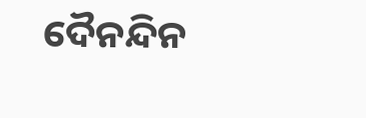ଦୈନନ୍ଦିନ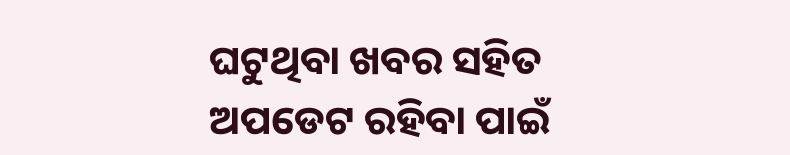ଘଟୁଥିବା ଖବର ସହିତ ଅପଡେଟ ରହିବା ପାଇଁ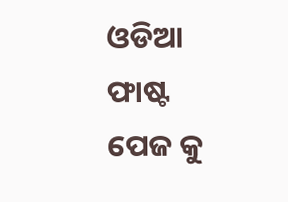ଓଡିଆ ଫାଷ୍ଟ ପେଜ କୁ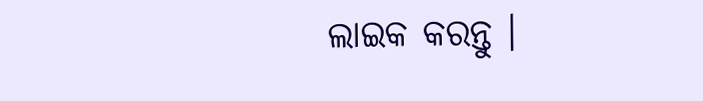ଲାଇକ କରନ୍ତୁ ।